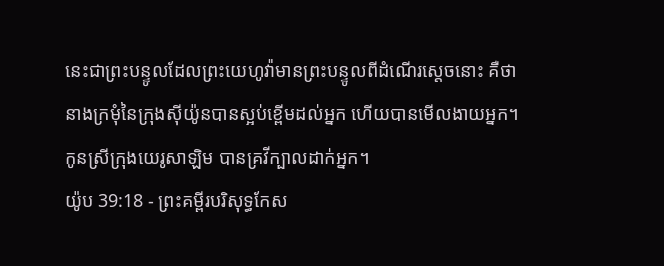នេះជាព្រះបន្ទូលដែលព្រះយេហូវ៉ាមានព្រះបន្ទូលពីដំណើរស្តេចនោះ គឺថា នាងក្រមុំនៃក្រុងស៊ីយ៉ូនបានស្អប់ខ្ពើមដល់អ្នក ហើយបានមើលងាយអ្នក។ កូនស្រីក្រុងយេរូសាឡិម បានគ្រវីក្បាលដាក់អ្នក។
យ៉ូប 39:18 - ព្រះគម្ពីរបរិសុទ្ធកែស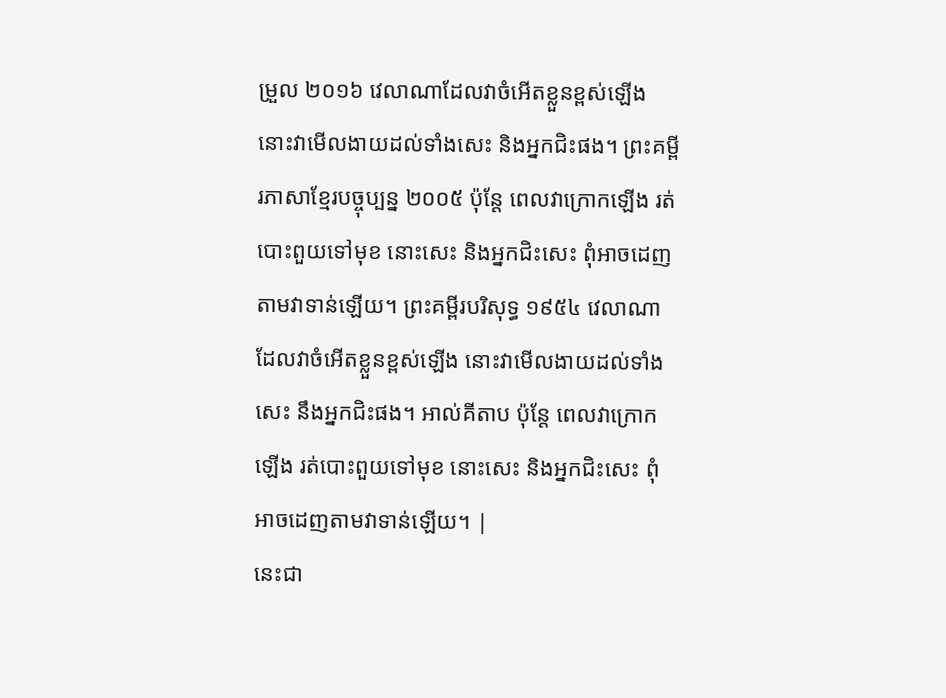ម្រួល ២០១៦ វេលាណាដែលវាចំអើតខ្លួនខ្ពស់ឡើង នោះវាមើលងាយដល់ទាំងសេះ និងអ្នកជិះផង។ ព្រះគម្ពីរភាសាខ្មែរបច្ចុប្បន្ន ២០០៥ ប៉ុន្តែ ពេលវាក្រោកឡើង រត់បោះពួយទៅមុខ នោះសេះ និងអ្នកជិះសេះ ពុំអាចដេញតាមវាទាន់ឡើយ។ ព្រះគម្ពីរបរិសុទ្ធ ១៩៥៤ វេលាណាដែលវាចំអើតខ្លួនខ្ពស់ឡើង នោះវាមើលងាយដល់ទាំងសេះ នឹងអ្នកជិះផង។ អាល់គីតាប ប៉ុន្តែ ពេលវាក្រោកឡើង រត់បោះពួយទៅមុខ នោះសេះ និងអ្នកជិះសេះ ពុំអាចដេញតាមវាទាន់ឡើយ។ |
នេះជា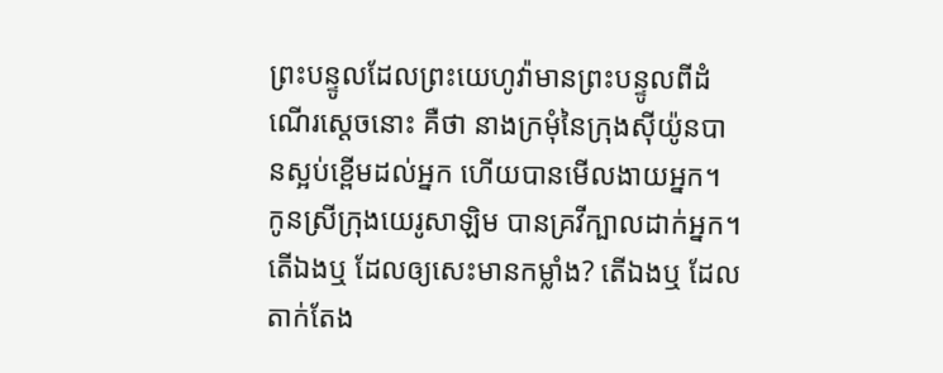ព្រះបន្ទូលដែលព្រះយេហូវ៉ាមានព្រះបន្ទូលពីដំណើរស្តេចនោះ គឺថា នាងក្រមុំនៃក្រុងស៊ីយ៉ូនបានស្អប់ខ្ពើមដល់អ្នក ហើយបានមើលងាយអ្នក។ កូនស្រីក្រុងយេរូសាឡិម បានគ្រវីក្បាលដាក់អ្នក។
តើឯងឬ ដែលឲ្យសេះមានកម្លាំង? តើឯងឬ ដែលតាក់តែង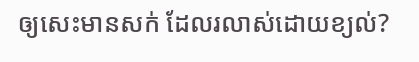ឲ្យសេះមានសក់ ដែលរលាស់ដោយខ្យល់?